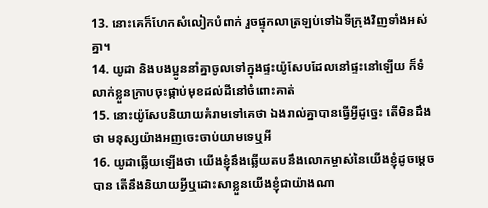13. នោះគេក៏ហែកសំលៀកបំពាក់ រួចផ្ទុកលាត្រឡប់ទៅឯទីក្រុងវិញទាំងអស់គ្នា។
14. យូដា និងបងប្អូននាំគ្នាចូលទៅក្នុងផ្ទះយ៉ូសែបដែលនៅផ្ទះនៅឡើយ ក៏ទំលាក់ខ្លួនក្រាបចុះផ្កាប់មុខដល់ដីនៅចំពោះគាត់
15. នោះយ៉ូសែបនិយាយគំរាមទៅគេថា ឯងរាល់គ្នាបានធ្វើអ្វីដូច្នេះ តើមិនដឹងថា មនុស្សយ៉ាងអញចេះចាប់យាមទេឬអី
16. យូដាឆ្លើយឡើងថា យើងខ្ញុំនឹងឆ្លើយតបនឹងលោកម្ចាស់នៃយើងខ្ញុំដូចម្តេចបាន តើនឹងនិយាយអ្វីឬដោះសាខ្លួនយើងខ្ញុំជាយ៉ាងណា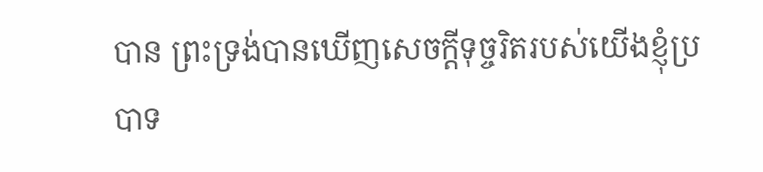បាន ព្រះទ្រង់បានឃើញសេចក្ដីទុច្ចរិតរបស់យើងខ្ញុំប្របាទ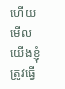ហើយ មើល យើងខ្ញុំត្រូវធ្វើ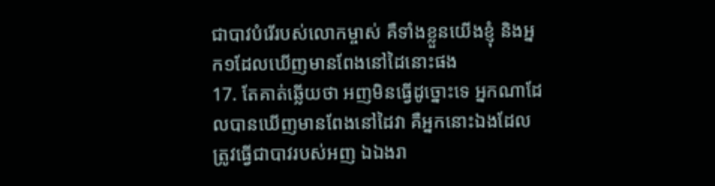ជាបាវបំរើរបស់លោកម្ចាស់ គឺទាំងខ្លួនយើងខ្ញុំ និងអ្នក១ដែលឃើញមានពែងនៅដៃនោះផង
17. តែគាត់ឆ្លើយថា អញមិនធ្វើដូច្នោះទេ អ្នកណាដែលបានឃើញមានពែងនៅដៃវា គឺអ្នកនោះឯងដែលត្រូវធ្វើជាបាវរបស់អញ ឯឯងរា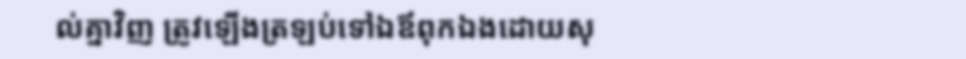ល់គ្នាវិញ ត្រូវឡើងត្រឡប់ទៅឯឪពុកឯងដោយសុ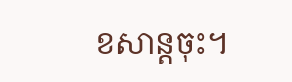ខសាន្តចុះ។